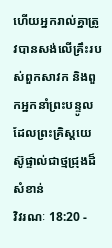ហើយអ្នករាល់គ្នាត្រូវបានសង់លើគ្រឹះរបស់ពួកសាវក និងពួកអ្នកនាំព្រះបន្ទូល ដែលព្រះគ្រិស្ដយេស៊ូផ្ទាល់ជាថ្មជ្រុងដ៏សំខាន់
វិវរណៈ 18:20 -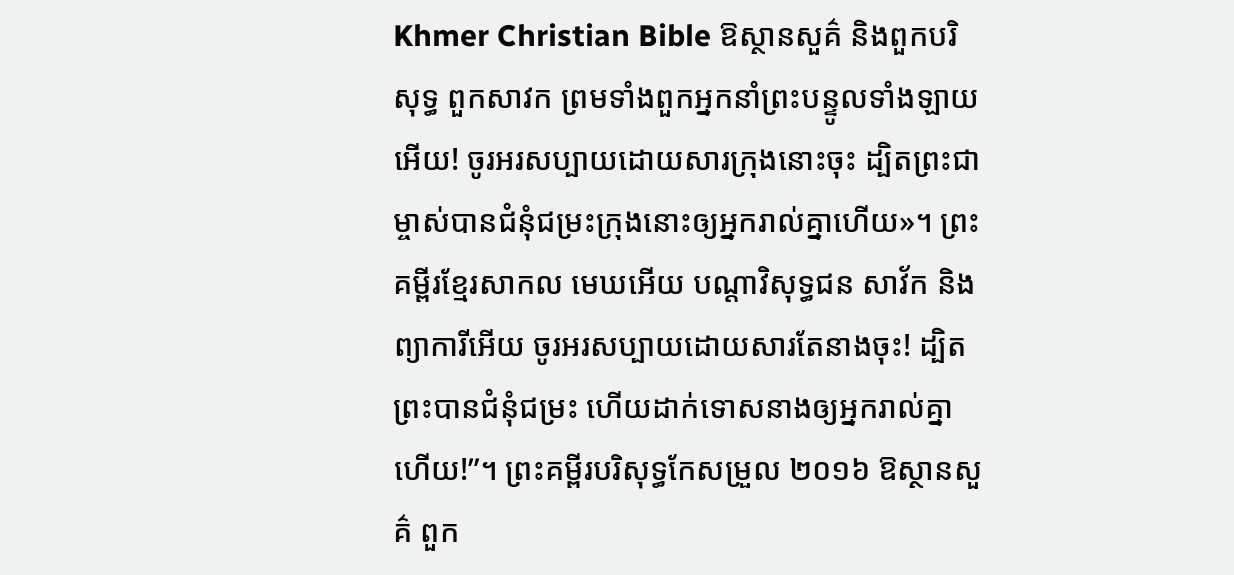Khmer Christian Bible ឱស្ថានសួគ៌ និងពួកបរិសុទ្ធ ពួកសាវក ព្រមទាំងពួកអ្នកនាំព្រះបន្ទូលទាំងឡាយអើយ! ចូរអរសប្បាយដោយសារក្រុងនោះចុះ ដ្បិតព្រះជាម្ចាស់បានជំនុំជម្រះក្រុងនោះឲ្យអ្នករាល់គ្នាហើយ»។ ព្រះគម្ពីរខ្មែរសាកល មេឃអើយ បណ្ដាវិសុទ្ធជន សាវ័ក និងព្យាការីអើយ ចូរអរសប្បាយដោយសារតែនាងចុះ! ដ្បិតព្រះបានជំនុំជម្រះ ហើយដាក់ទោសនាងឲ្យអ្នករាល់គ្នាហើយ!”។ ព្រះគម្ពីរបរិសុទ្ធកែសម្រួល ២០១៦ ឱស្ថានសួគ៌ ពួក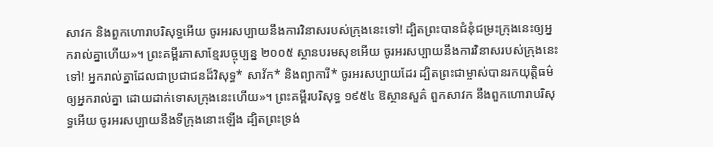សាវក និងពួកហោរាបរិសុទ្ធអើយ ចូរអរសប្បាយនឹងការវិនាសរបស់ក្រុងនេះទៅ! ដ្បិតព្រះបានជំនុំជម្រះក្រុងនេះឲ្យអ្នករាល់គ្នាហើយ»។ ព្រះគម្ពីរភាសាខ្មែរបច្ចុប្បន្ន ២០០៥ ស្ថានបរមសុខអើយ ចូរអរសប្បាយនឹងការវិនាសរបស់ក្រុងនេះទៅ! អ្នករាល់គ្នាដែលជាប្រជាជនដ៏វិសុទ្ធ* សាវ័ក* និងព្យាការី* ចូរអរសប្បាយដែរ ដ្បិតព្រះជាម្ចាស់បានរកយុត្តិធម៌ឲ្យអ្នករាល់គ្នា ដោយដាក់ទោសក្រុងនេះហើយ»។ ព្រះគម្ពីរបរិសុទ្ធ ១៩៥៤ ឱស្ថានសួគ៌ ពួកសាវក នឹងពួកហោរាបរិសុទ្ធអើយ ចូរអរសប្បាយនឹងទីក្រុងនោះឡើង ដ្បិតព្រះទ្រង់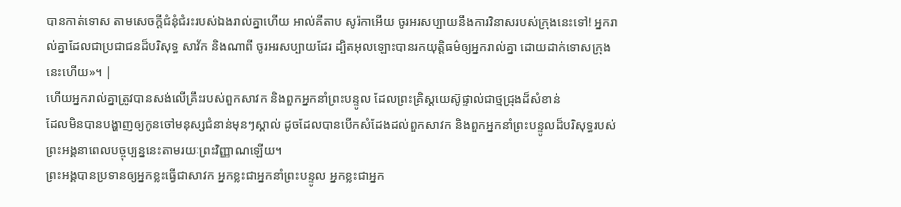បានកាត់ទោស តាមសេចក្ដីជំនុំជំរះរបស់ឯងរាល់គ្នាហើយ អាល់គីតាប សូរ៉កាអើយ ចូរអរសប្បាយនឹងការវិនាសរបស់ក្រុងនេះទៅ! អ្នករាល់គ្នាដែលជាប្រជាជនដ៏បរិសុទ្ធ សាវ័ក និងណាពី ចូរអរសប្បាយដែរ ដ្បិតអុលឡោះបានរកយុត្ដិធម៌ឲ្យអ្នករាល់គ្នា ដោយដាក់ទោសក្រុងនេះហើយ»។ |
ហើយអ្នករាល់គ្នាត្រូវបានសង់លើគ្រឹះរបស់ពួកសាវក និងពួកអ្នកនាំព្រះបន្ទូល ដែលព្រះគ្រិស្ដយេស៊ូផ្ទាល់ជាថ្មជ្រុងដ៏សំខាន់
ដែលមិនបានបង្ហាញឲ្យកូនចៅមនុស្សជំនាន់មុនៗស្គាល់ ដូចដែលបានបើកសំដែងដល់ពួកសាវក និងពួកអ្នកនាំព្រះបន្ទូលដ៏បរិសុទ្ធរបស់ព្រះអង្គនាពេលបច្ចុប្បន្ននេះតាមរយៈព្រះវិញ្ញាណឡើយ។
ព្រះអង្គបានប្រទានឲ្យអ្នកខ្លះធ្វើជាសាវក អ្នកខ្លះជាអ្នកនាំព្រះបន្ទូល អ្នកខ្លះជាអ្នក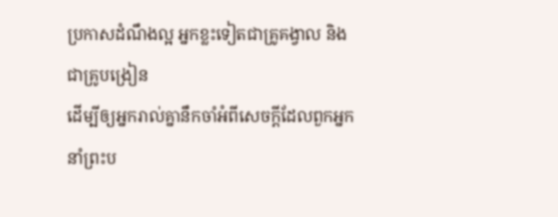ប្រកាសដំណឹងល្អ អ្នកខ្លះទៀតជាគ្រូគង្វាល និងជាគ្រូបង្រៀន
ដើម្បីឲ្យអ្នករាល់គ្នានឹកចាំអំពីសេចក្ដីដែលពួកអ្នកនាំព្រះប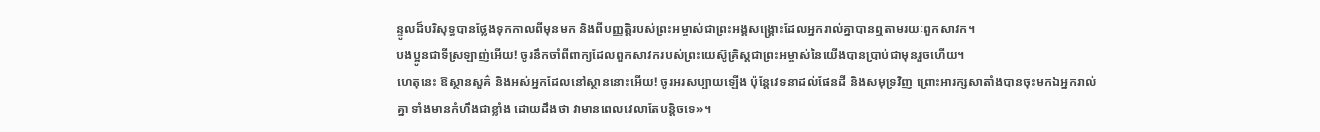ន្ទូលដ៏បរិសុទ្ធបានថ្លែងទុកកាលពីមុនមក និងពីបញ្ញត្ដិរបស់ព្រះអម្ចាស់ជាព្រះអង្គសង្គ្រោះដែលអ្នករាល់គ្នាបានឮតាមរយៈពួកសាវក។
បងប្អូនជាទីស្រឡាញ់អើយ! ចូរនឹកចាំពីពាក្យដែលពួកសាវករបស់ព្រះយេស៊ូគ្រិស្ដជាព្រះអម្ចាស់នៃយើងបានប្រាប់ជាមុនរួចហើយ។
ហេតុនេះ ឱស្ថានសួគ៌ និងអស់អ្នកដែលនៅស្ថាននោះអើយ! ចូរអរសប្បាយឡើង ប៉ុន្ដែវេទនាដល់ផែនដី និងសមុទ្រវិញ ព្រោះអារក្សសាតាំងបានចុះមកឯអ្នករាល់គ្នា ទាំងមានកំហឹងជាខ្លាំង ដោយដឹងថា វាមានពេលវេលាតែបន្ដិចទេ»។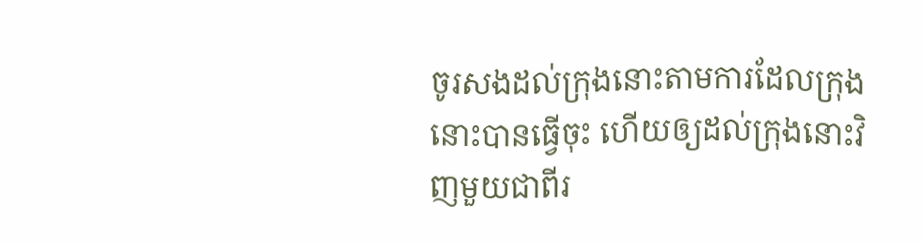ចូរសងដល់ក្រុងនោះតាមការដែលក្រុងនោះបានធ្វើចុះ ហើយឲ្យដល់ក្រុងនោះវិញមួយជាពីរ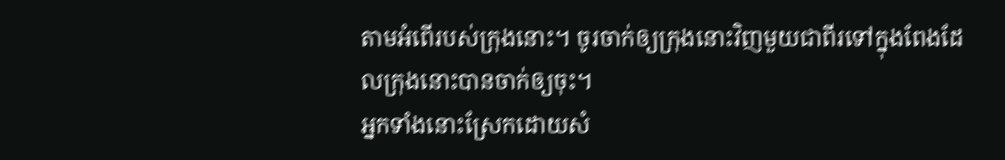តាមអំពើរបស់ក្រុងនោះ។ ចូរចាក់ឲ្យក្រុងនោះវិញមួយជាពីរទៅក្នុងពែងដែលក្រុងនោះបានចាក់ឲ្យចុះ។
អ្នកទាំងនោះស្រែកដោយសំ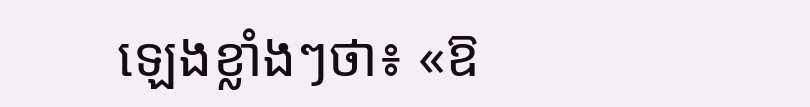ឡេងខ្លាំងៗថា៖ «ឱ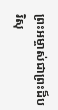ព្រះអម្ចាស់ជាព្រះដ៏បរិសុ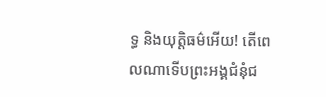ទ្ធ និងយុត្ដិធម៌អើយ! តើពេលណាទើបព្រះអង្គជំនុំជ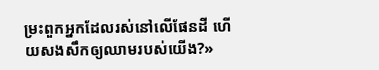ម្រះពួកអ្នកដែលរស់នៅលើផែនដី ហើយសងសឹកឲ្យឈាមរបស់យើង?»